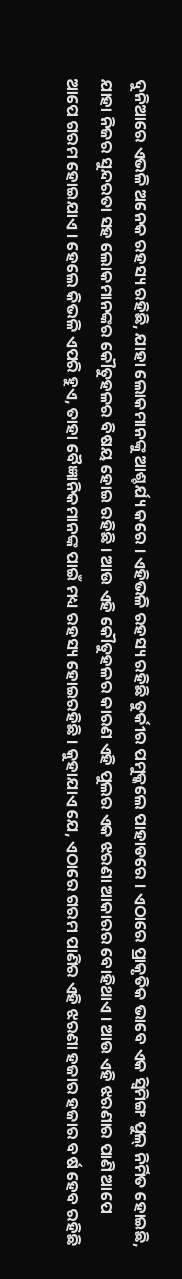ଦୁନିଆରେ ଏଭଳି ଅନେକ ରହସ୍ୟ ରହିଛି, ଯାହା ଲୋକମାନଙ୍କୁ ଆଶ୍ଚର୍ଯ୍ୟ କରେ । ଏହିଭଳି ରହସ୍ୟ ରହିଛି ତୁର୍କୀର ପମୁକ୍କଲେ ପାହାଡରେ । ଏଠାରେ ପ୍ରାକୃତିକ ଭାବେ ଏକ ସ୍ୱିମିଙ୍ଗ ପୁଲ୍ ନିର୍ମିତ ହୋଇଛି, ଯାହା ନିଜର ସୁନ୍ଦରତା ସହ ଲୋକମାନଙ୍କର କୌତୁହଳର ବିଷୟ ହୋଇ ରହିଛି । ଆଉ ଏହି କୌତୁହଳର କାରଣ ଏହି ପୁଲର ଏକ ଝରଣା ଆକାରର ବୋହିଥାଏ । ଆଉ ଏହି ଝରଣାର ପାଣି ଆପେ ଆପେ ଗରମ ହୋଇଯାଏ । ହେଲେ କିଭଳି ଏପରି ହୁଏ, ତାହା ବୈଜ୍ଞାନିକମାନଙ୍କ ପାଇଁ ମଧ୍ୟ ରହସ୍ୟ ହୋଇରହିଛି । କୁହାଯାଏ ଯେ, ଏଠାରେ ଗରମ ପାଣିର ଏହି ଝରଣା ହଜାର ହଜାର ବର୍ଷ ହେବ ରହିଛି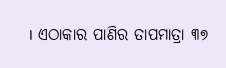। ଏଠାକାର ପାଣିର ତାପମାତ୍ରା ୩୭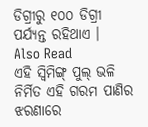ଡିଗ୍ରୀରୁ ୧୦୦ ଡିଗ୍ରୀ ପର୍ଯ୍ୟନ୍ତ ରହିଥାଏ ।
Also Read
ଏହି ସ୍ୱିମିଙ୍ଗ୍ ପୁଲ୍ ଭଳି ନିର୍ମିତ ଏହି ଗରମ ପାଣିର ଝରଣାରେ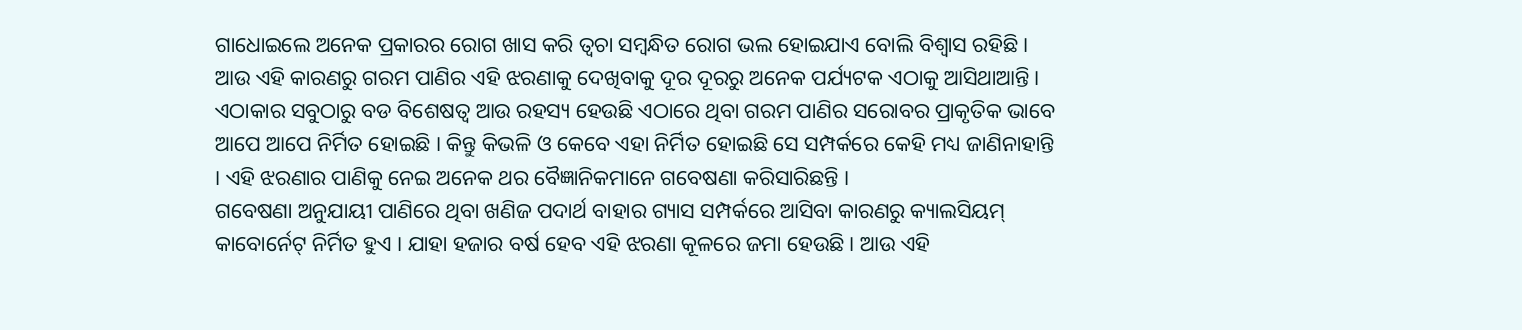ଗାଧୋଇଲେ ଅନେକ ପ୍ରକାରର ରୋଗ ଖାସ କରି ତ୍ୱଚା ସମ୍ବନ୍ଧିତ ରୋଗ ଭଲ ହୋଇଯାଏ ବୋଲି ବିଶ୍ୱାସ ରହିଛି । ଆଉ ଏହି କାରଣରୁ ଗରମ ପାଣିର ଏହି ଝରଣାକୁ ଦେଖିବାକୁ ଦୂର ଦୂରରୁ ଅନେକ ପର୍ଯ୍ୟଟକ ଏଠାକୁ ଆସିଥାଆନ୍ତି । ଏଠାକାର ସବୁଠାରୁ ବଡ ବିଶେଷତ୍ୱ ଆଉ ରହସ୍ୟ ହେଉଛି ଏଠାରେ ଥିବା ଗରମ ପାଣିର ସରୋବର ପ୍ରାକୃତିକ ଭାବେ ଆପେ ଆପେ ନିର୍ମିତ ହୋଇଛି । କିନ୍ତୁ କିଭଳି ଓ କେବେ ଏହା ନିର୍ମିତ ହୋଇଛି ସେ ସମ୍ପର୍କରେ କେହି ମଧ୍ୟ ଜାଣିନାହାନ୍ତି । ଏହି ଝରଣାର ପାଣିକୁ ନେଇ ଅନେକ ଥର ବୈଜ୍ଞାନିକମାନେ ଗବେଷଣା କରିସାରିଛନ୍ତି ।
ଗବେଷଣା ଅନୁଯାୟୀ ପାଣିରେ ଥିବା ଖଣିଜ ପଦାର୍ଥ ବାହାର ଗ୍ୟାସ ସମ୍ପର୍କରେ ଆସିବା କାରଣରୁ କ୍ୟାଲସିୟମ୍ କାବୋର୍ନେଟ୍ ନିର୍ମିତ ହୁଏ । ଯାହା ହଜାର ବର୍ଷ ହେବ ଏହି ଝରଣା କୂଳରେ ଜମା ହେଉଛି । ଆଉ ଏହି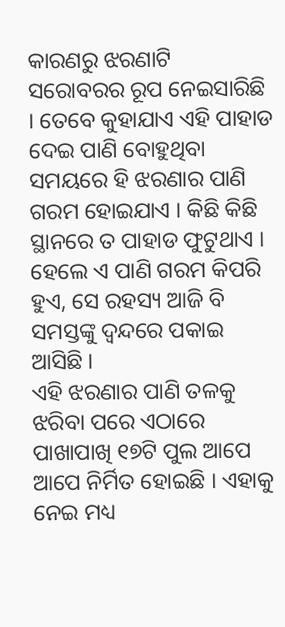କାରଣରୁ ଝରଣାଟି ସରୋବରର ରୂପ ନେଇସାରିଛି । ତେବେ କୁହାଯାଏ ଏହି ପାହାଡ ଦେଇ ପାଣି ବୋହୁଥିବା ସମୟରେ ହି ଝରଣାର ପାଣି ଗରମ ହୋଇଯାଏ । କିଛି କିଛି ସ୍ଥାନରେ ତ ପାହାଡ ଫୁଟୁଥାଏ । ହେଲେ ଏ ପାଣି ଗରମ କିପରି ହୁଏ, ସେ ରହସ୍ୟ ଆଜି ବି ସମସ୍ତଙ୍କୁ ଦ୍ୱନ୍ଦରେ ପକାଇ ଆସିଛି ।
ଏହି ଝରଣାର ପାଣି ତଳକୁ ଝରିବା ପରେ ଏଠାରେ ପାଖାପାଖି ୧୭ଟି ପୁଲ ଆପେ ଆପେ ନିର୍ମିତ ହୋଇଛି । ଏହାକୁ ନେଇ ମଧ୍ୟ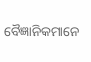ବୈଜ୍ଞାନିକମାନେ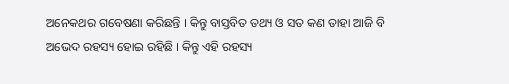ଅନେକଥର ଗବେଷଣା କରିଛନ୍ତି । କିନ୍ତୁ ବାସ୍ତବିତ ତଥ୍ୟ ଓ ସତ କଣ ତାହା ଆଜି ବି ଅଭେଦ ରହସ୍ୟ ହୋଇ ରହିଛି । କିନ୍ତୁ ଏହି ରହସ୍ୟ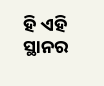ହି ଏହି ସ୍ଥାନର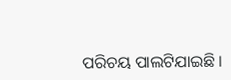ପରିଚୟ ପାଲଟିଯାଇଛି ।